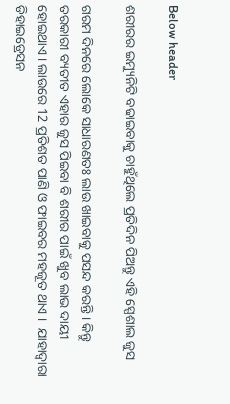Below header

ଶରୀରର ଇମ୍ୟୁନିଟି ବଢାଇବାକୁ ଚାହୁଁଥିଲେ ପ୍ରତିଦିନ ପିଅନ୍ତୁ ଏହି ସ୍ପେଶାଲ ଜୁସ

ଗରମ ଦିନରେ ଲୋକେ ସାଧାରଣତଃ ଲାଉ ଖାଇବାକୁ ପସନ୍ଦ କରନ୍ତି । କିନ୍ତୁ ତରକାରୀ ବ୍ୟତୀତ ଏହାର ଜୁସ ପିଇବା ବି ଶରୀର ପାଇଁ ଖୁବ ଲାଭ ଦାୟୀ ହୋଇଥାଏ । ଲାଉରେ 12 ପ୍ରତିଶତ ପାଣି ଓ ଫାଇବର ମହଜୂତ ଥାଏ ।  ଯାହାଦ୍ୱାରା ଡିହାଇଡ୍ରେସନ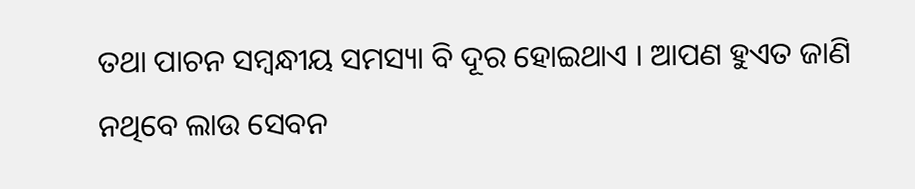ତଥା ପାଚନ ସମ୍ବନ୍ଧୀୟ ସମସ୍ୟା ବି ଦୂର ହୋଇଥାଏ । ଆପଣ ହୁଏତ ଜାଣି ନଥିବେ ଲାଉ ସେବନ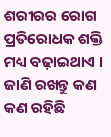ଶରୀରର ରୋଗ ପ୍ରତିରୋଧକ ଶକ୍ତି ମଧ୍ୟ ବଢ଼ାଇଥାଏ । ଜାଣି ରଖନ୍ତୁ କଣ କଣ ରହିଛି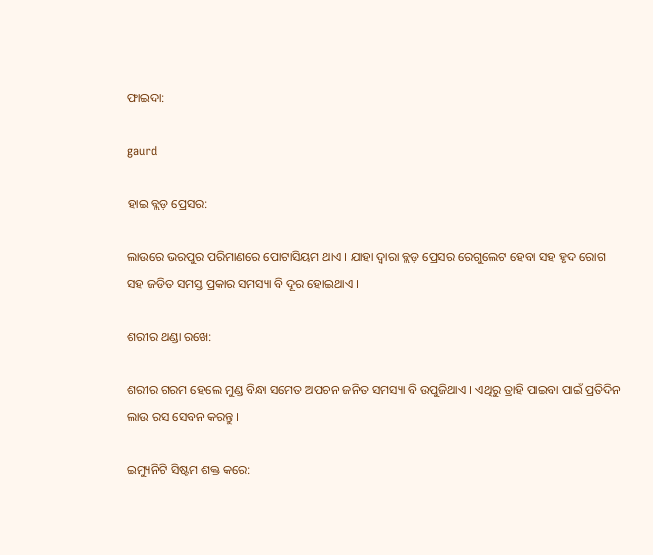ଫାଇଦା:

gaurd

ହାଇ ବ୍ଲଡ଼ ପ୍ରେସର:

ଲାଉରେ ଭରପୁର ପରିମାଣରେ ପୋଟାସିୟମ ଥାଏ । ଯାହା ଦ୍ୱାରା ବ୍ଲଡ଼ ପ୍ରେସର ରେଗୁଲେଟ ହେବା ସହ ହୃଦ ରୋଗ ସହ ଜଡିତ ସମସ୍ତ ପ୍ରକାର ସମସ୍ୟା ବି ଦୂର ହୋଇଥାଏ ।

ଶରୀର ଥଣ୍ଡା ରଖେ:

ଶରୀର ଗରମ ହେଲେ ମୁଣ୍ଡ ବିନ୍ଧା ସମେତ ଅପଚନ ଜନିତ ସମସ୍ୟା ବି ଉପୁଜିଥାଏ । ଏଥିରୁ ତ୍ରାହି ପାଇବା ପାଇଁ ପ୍ରତିଦିନ ଲାଉ ରସ ସେବନ କରନ୍ତୁ ।

ଇମ୍ୟୁନିଟି ସିଷ୍ଟମ ଶକ୍ତ କରେ: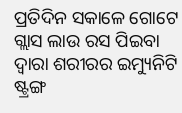ପ୍ରତିଦିନ ସକାଳେ ଗୋଟେ ଗ୍ଲାସ ଲାଉ ରସ ପିଇବା ଦ୍ୱାରା ଶରୀରର ଇମ୍ୟୁନିଟି ଷ୍ଟ୍ରଙ୍ଗ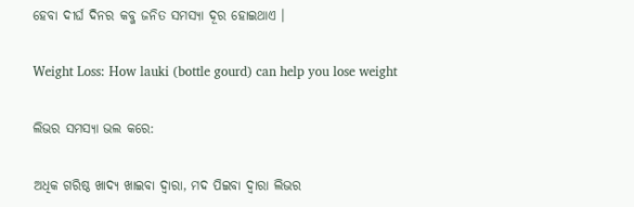ହେବା ଦୀର୍ଘ ଦିନର କବ୍ଜ ଜନିତ ସମସ୍ୟା ଦୂର ହୋଇଥାଏ ।

Weight Loss: How lauki (bottle gourd) can help you lose weight

ଲିଭର ସମସ୍ୟା ଭଲ କରେ:

ଅଧିକ ଗରିଷ୍ଠ ଖାଦ୍ୟ ଖାଇବା ଦ୍ୱାରା, ମଦ ପିଇବା ଦ୍ୱାରା ଲିଭର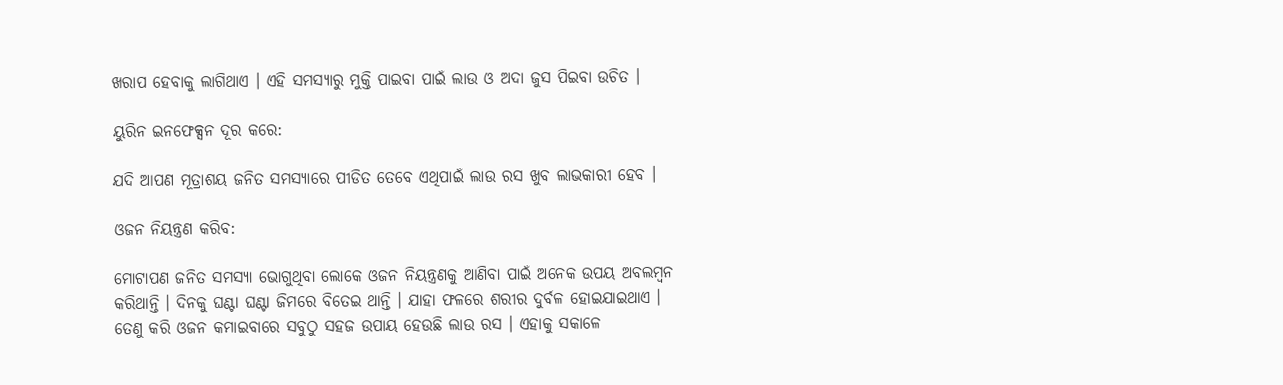ଖରାପ ହେବାକୁ ଲାଗିଥାଏ । ଏହି ସମସ୍ୟାରୁ ମୁକ୍ତି ପାଇବା ପାଇଁ ଲାଉ ଓ ଅଦା ଜୁସ ପିଇବା ଉଚିତ ।

ୟୁରିନ ଇନଫେକ୍ସନ ଦୂର କରେ:

ଯଦି ଆପଣ ମୂତ୍ରାଶୟ ଜନିତ ସମସ୍ୟାରେ ପୀଡିତ ତେବେ ଏଥିପାଇଁ ଲାଉ ରସ ଖୁବ ଲାଭକାରୀ ହେବ ।

ଓଜନ ନିୟନ୍ତ୍ରଣ କରିବ:

ମୋଟାପଣ ଜନିତ ସମସ୍ୟା ଭୋଗୁଥିବା ଲୋକେ ଓଜନ ନିୟନ୍ତ୍ରଣକୁ ଆଣିବା ପାଇଁ ଅନେକ ଉପୟ ଅବଲମ୍ବନ କରିଥାନ୍ତି । ଦିନକୁ ଘଣ୍ଟା ଘଣ୍ଟା ଜିମରେ ବିତେଇ ଥାନ୍ତି । ଯାହା ଫଳରେ ଶରୀର ଦୁର୍ବଳ ହୋଇଯାଇଥାଏ । ତେଣୁ କରି ଓଜନ କମାଇବାରେ ସବୁଠୁ ସହଜ ଉପାୟ ହେଉଛି ଲାଉ ରସ । ଏହାକୁ ସକାଳେ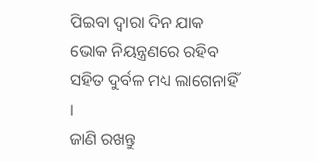ପିଇବା ଦ୍ୱାରା ଦିନ ଯାକ ଭୋକ ନିୟନ୍ତ୍ରଣରେ ରହିବ ସହିତ ଦୁର୍ବଳ ମଧ୍ୟ ଲାଗେନାହିଁ ।
ଜାଣି ରଖନ୍ତୁ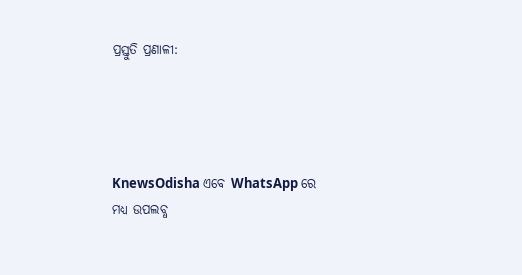ପ୍ରସ୍ତୁତି ପ୍ରଣାଳୀ:




KnewsOdisha ଏବେ WhatsApp ରେ ମଧ୍ୟ ଉପଲବ୍ଧ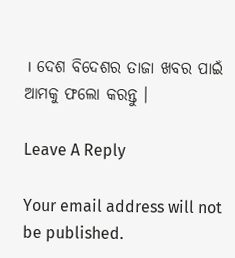। ଦେଶ ବିଦେଶର ତାଜା ଖବର ପାଇଁ ଆମକୁ ଫଲୋ କରନ୍ତୁ ।

Leave A Reply

Your email address will not be published.